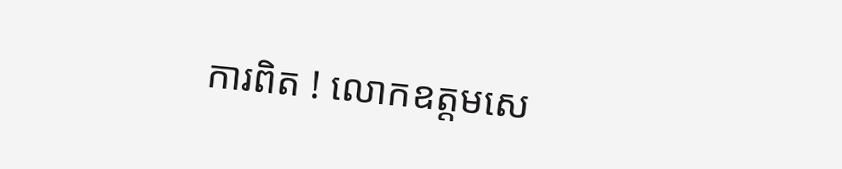ការពិត ! លោកឧត្តមសេ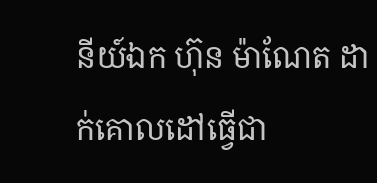នីយ៍ឯក ហ៊ុន ម៉ាណែត ដាក់គោលដៅធ្វើជា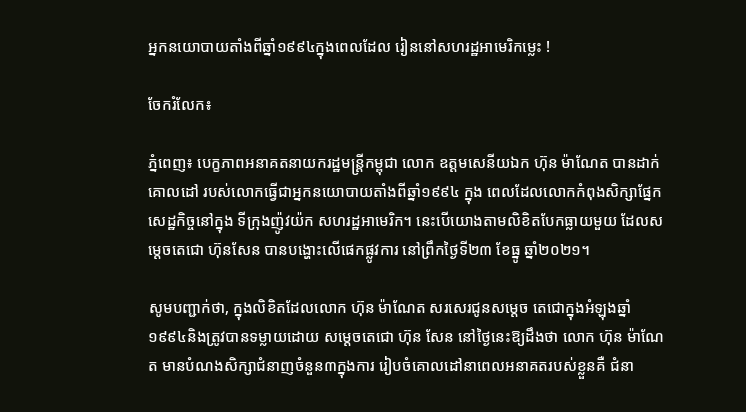អ្នកនយោបាយតាំងពីឆ្នាំ១៩៩៤ក្នុងពេលដែល រៀននៅសហរដ្ឋអាមេរិកម្លេះ !

ចែករំលែក៖

ភ្នំពេញ៖ បេក្ខភាពអនាគតនាយករដ្ឋមន្ត្រីកម្ពុជា លោក ឧត្ដមសេនីយឯក ហ៊ុន ម៉ាណែត បានដាក់គោលដៅ របស់លោកធ្វើជាអ្នកនយោបាយតាំងពីឆ្នាំ១៩៩៤ ក្នុង ពេលដែលលោកកំពុងសិក្សាផ្នែកសេដ្ឋកិច្ចនៅក្នុង ទីក្រុងញ៉ូវយ៉ក សហរដ្ឋអាមេរិក។ នេះបើយោងតាមលិខិតបែកធ្លាយមួយ ដែលសម្តេចតេជោ ហ៊ុនសែន បានបង្ហោះលើផេកផ្លូវការ នៅព្រឹកថ្ងៃទី២៣ ខែធ្នូ ឆ្នាំ២០២១។

សូមបញ្ជាក់ថា, ក្នុងលិខិតដែលលោក ហ៊ុន ម៉ាណែត សរសេរជូនសម្តេច តេជោក្នុងអំឡុងឆ្នាំ១៩៩៤និងត្រូវបានទម្លាយដោយ សម្តេចតេជោ ហ៊ុន សែន នៅថ្ងៃនេះឱ្យដឹងថា លោក ហ៊ុន ម៉ាណែត មានបំណងសិក្សាជំនាញចំនួន៣ក្នុងការ រៀបចំគោលដៅនាពេលអនាគតរបស់ខ្លួនគឺ ជំនា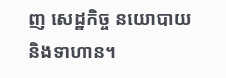ញ សេដ្ឋកិច្ច នយោបាយ និងទាហាន។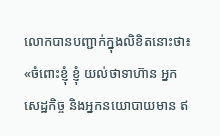លោកបានបញ្ជាក់ក្នុងលិខិតនោះថា៖ «ចំពោះខ្ញុំ ខ្ញុំ យល់ថាទាហ៊ាន អ្នកសេដ្ឋកិច្ច និងអ្នកនយោបាយមាន ឥ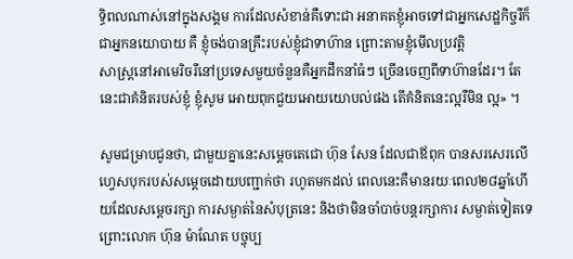ទ្ធិពលណាស់នៅក្នុងសង្គម ការដែលសំខាន់គឺទោះជា អនាគតខ្ញុំអាចទៅជាអ្នកសេដ្ឋកិច្ចរឺក៏ជាអ្នកនយោបាយ គឺ ខ្ញុំចង់បានគ្រឹះរបស់ខ្ញុំជាទាហ៊ាន ព្រោះតាមខ្ញុំមើលប្រវត្តិ
សាស្ត្រនៅអាមេរិចរឺនៅប្រទេសមួយចំនួនគឺអ្នកដឹកនាំធំៗ ច្រើនចេញពីទាហ៊ានដែរ។ តែនេះជាគំនិតរបស់ខ្ញុំ ខ្ញុំសូម អោយពុកជួយអោយយោបល់ផង តើគំនិតនេះល្អរឺមិន ល្អ» ។

សូមជម្រាបជូនថា, ជាមួយគ្នានេះសម្តេចតេជោ ហ៊ុន សែន ដែលជាឪពុក បានសរសេរលើ ហ្វេសបុករបស់សម្តេចដោយបញ្ជាក់ថា រហូតមកដល់ ពេលនេះគឺមានរយៈពេល២៨ឆ្នាំហើយដែលសម្តេចរក្សា ការសម្ងាត់នៃសំបុត្រនេះ និងថាមិនចាំបាច់បន្តរក្សាការ សម្ងាត់ទៀតទេព្រោះលោក ហ៊ុន ម៉ាណែត បច្ចុប្ប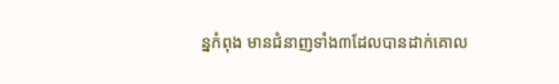ន្នកំពុង មានជំនាញទាំង៣ដែលបានដាក់គោល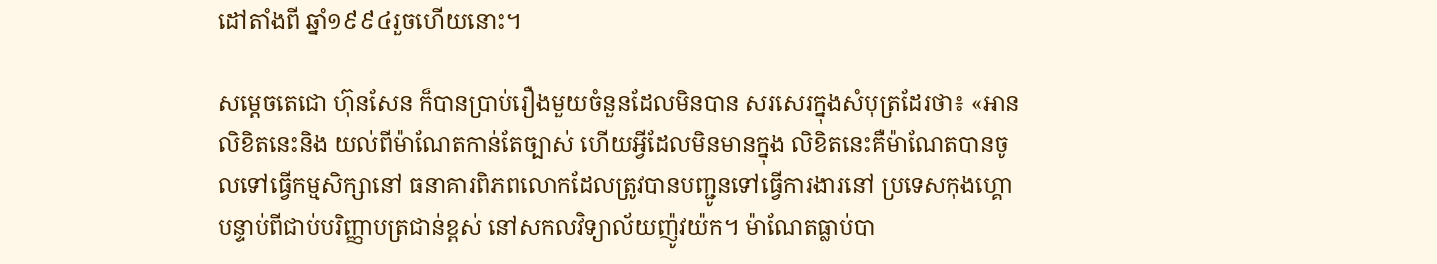ដៅតាំងពី ឆ្នាំ១៩៩៤រួចហើយនោះ។

សម្ដេចតេជោ ហ៊ុនសែន ក៏បានប្រាប់រឿងមួយចំនួនដែលមិនបាន សរសេរក្នុងសំបុត្រដែរថា៖ «អានលិខិតនេះនិង យល់ពីម៉ាណែតកាន់តែច្បាស់ ហើយអ្វីដែលមិនមានក្នុង លិខិតនេះគឺម៉ាណែតបានចូលទៅធ្វើកម្មសិក្សានៅ ធនាគារពិភពលោកដែលត្រូវបានបញ្ជូនទៅធ្វើការងារនៅ ប្រទេសកុងហ្គោបន្ទាប់ពីជាប់បរិញ្ញាបត្រជាន់ខ្ពស់ នៅសកលវិទ្យាល័យញ៉ូវយ៉ក។ ម៉ាណែតធ្លាប់បា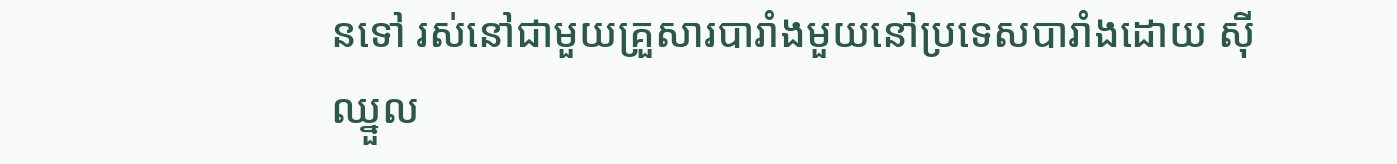នទៅ រស់នៅជាមួយគ្រួសារបារាំងមួយនៅប្រទេសបារាំងដោយ ស៊ីឈ្នួល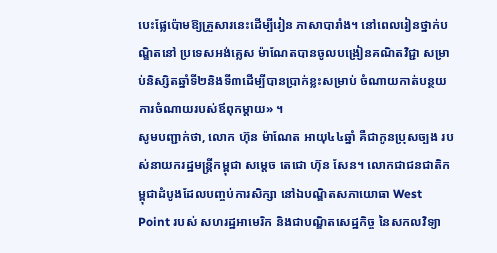បេះផ្លែប៉ោមឱ្យគ្រួសារនេះដើម្បីរៀន ភាសាបារាំង។ នៅពេលរៀនថ្នាក់បណ្ឌិតនៅ ប្រទេសអង់គ្លេស ម៉ាណែតបានចូលបង្រៀនគណិតវិជ្ជា សម្រាប់និស្សិតឆ្នាំទី២និងទី៣ដើម្បីបានប្រាក់ខ្លះសម្រាប់ ចំណាយកាត់បន្ថយការចំណាយរបស់ឪពុកម្តាយ» ។
សូមបញ្ជាក់ថា, លោក ហ៊ុន ម៉ាណែត អាយុ៤៤ឆ្នាំ គឺជាកូនប្រុសច្បង របស់នាយករដ្ឋមន្ត្រីកម្ពុជា សម្តេច តេជោ ហ៊ុន សែន។ លោកជាជនជាតិកម្ពុជាដំបូងដែលបញ្ចប់ការសិក្សា នៅឯបណ្ឌិតសភាយោធា West Point របស់ សហរដ្ឋអាមេរិក និងជាបណ្ឌិតសេដ្ឋកិច្ច នៃសកលវិទ្យា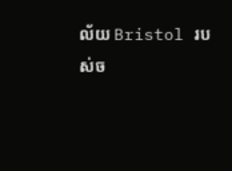ល័យ Bristol របស់ច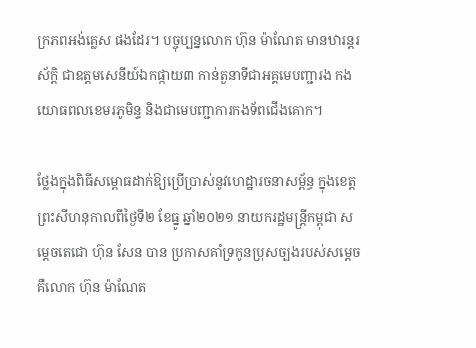ក្រភពអង់គ្លេស ផងដែរ។ បច្ចុប្បន្នលោក ហ៊ុន ម៉ាណែត មានឋារន្តរស័ក្តិ ជាឧត្តមសេនីយ៍ឯកផ្កាយ៣ កាន់តួនាទីជាអគ្គមេបញ្ជារង កងយោធពលខេមរភូមិន្ទ និងជាមេបញ្ជាការកងទ័ពជើងគោក។

ថ្លែងក្នុងពិធីសម្ពោធដាក់ឱ្យប្រើប្រាស់នូវហេដ្ឋារចនាសម្ព័ន្ធ ក្នុងខេត្តព្រះសីហនុកាលពីថ្ងៃទី២ ខែធ្នូ ឆ្នាំ២០២១ នាយករដ្ឋមន្ត្រីកម្ពុជា សម្តេចតេជោ ហ៊ុន សែន បាន ប្រកាសគាំទ្រកូនប្រុសច្បងរបស់សម្តេចគឺលោក ហ៊ុន ម៉ាណែត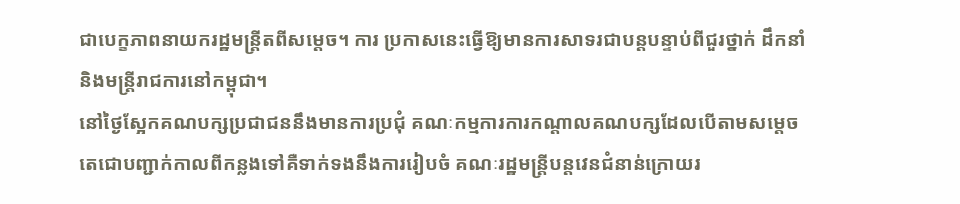ជាបេក្ខភាពនាយករដ្ឋមន្ត្រីតពីសម្តេច។ ការ ប្រកាសនេះធ្វើឱ្យមានការសាទរជាបន្តបន្ទាប់ពីជួរថ្នាក់ ដឹកនាំ និងមន្ត្រីរាជការនៅកម្ពុជា។
នៅថ្ងៃស្អែកគណបក្សប្រជាជននឹងមានការប្រជុំ គណៈកម្មការការកណ្តាលគណបក្សដែលបើតាមសម្តេច តេជោបញ្ជាក់កាលពីកន្លងទៅគឺទាក់ទងនឹងការរៀបចំ គណៈរដ្ឋមន្ត្រីបន្តវេនជំនាន់ក្រោយរ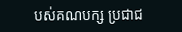បស់គណបក្ស ប្រជាជ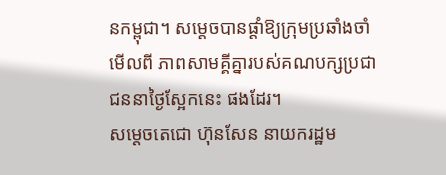នកម្ពុជា។ សម្តេចបានផ្ដាំឱ្យក្រុមប្រឆាំងចាំមើលពី ភាពសាមគ្គីគ្នារបស់គណបក្សប្រជាជននាថ្ងៃស្អែកនេះ ផងដែរ។
សម្តេចតេជោ ហ៊ុនសែន នាយករដ្ឋម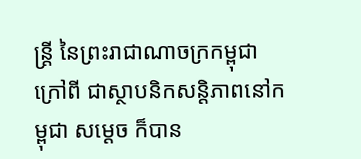ន្ត្រី នៃព្រះរាជាណាចក្រកម្ពុជា ក្រៅពី ជាស្ថាបនិកសន្តិភាពនៅកម្ពុជា សម្តេច ក៏បាន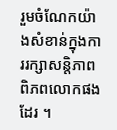រួមចំណែកយ៉ាងសំខាន់ក្នុងការរក្សាសន្តិភាពពិភពលោកផងដែរ ។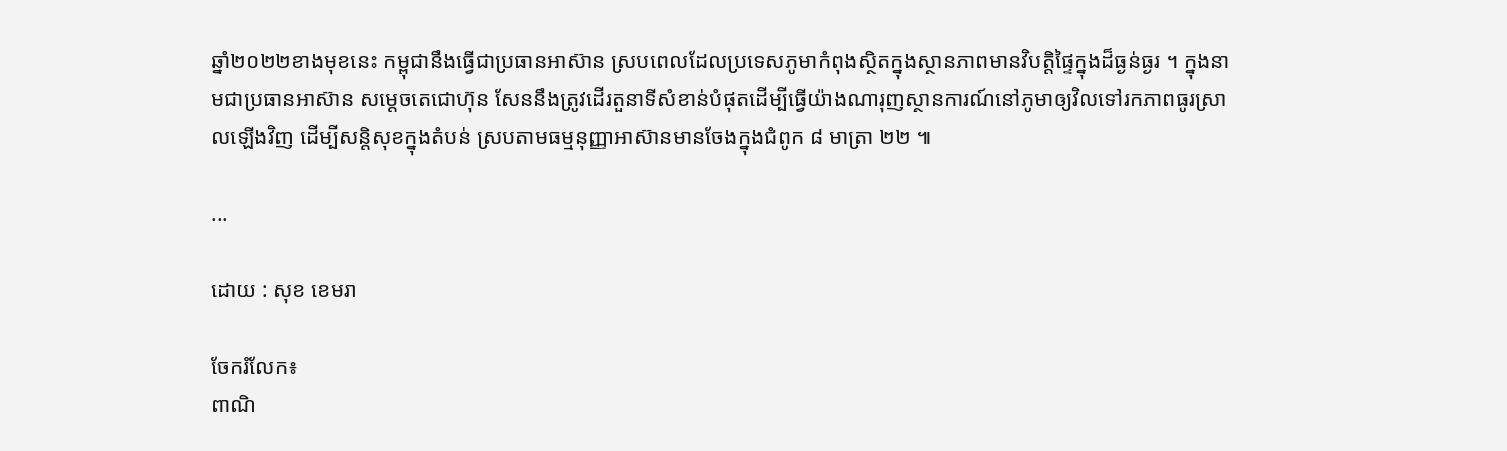ឆ្នាំ២០២២ខាងមុខនេះ កម្ពុជានឹងធ្វើជាប្រធានអាស៊ាន ស្របពេលដែលប្រទេសភូមាកំពុងស្ថិតក្នុងស្ថានភាពមានវិបត្តិផ្ទៃក្នុងដ៏ធ្ងន់ធ្ងរ ។ ក្នុងនាមជាប្រធានអាស៊ាន សម្តេចតេជោហ៊ុន សែននឹងត្រូវដើរតួនាទីសំខាន់បំផុតដើម្បីធ្វើយ៉ាងណារុញស្ថានការណ៍នៅភូមាឲ្យវិលទៅរកភាពធូរស្រាលឡើងវិញ ដើម្បីសន្តិសុខក្នុងតំបន់ ស្របតាមធម្មនុញ្ញាអាស៊ានមានចែងក្នុងជំពូក ៨ មាត្រា ២២ ៕

...

ដោយ : សុខ ខេមរា

ចែករំលែក៖
ពាណិ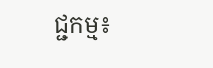ជ្ជកម្ម៖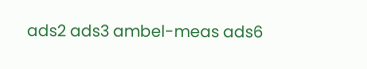ads2 ads3 ambel-meas ads6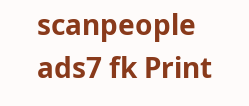scanpeople ads7 fk Print